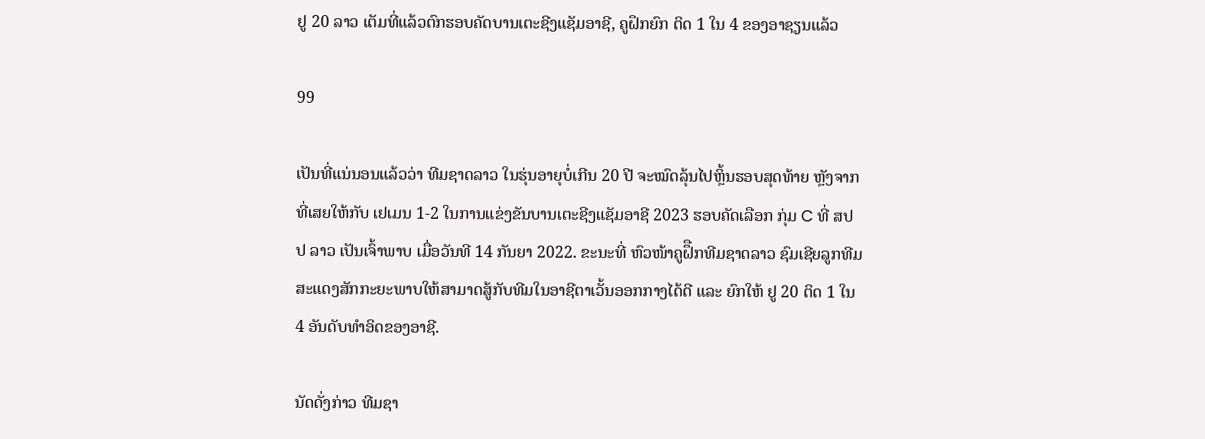ຢູ 20 ລາວ ເຕັມທີ່ແລ້ວຕົກຮອບຄັດບານເຕະຊີງແຊັມອາຊີ, ຄູຝຶກຍົກ ຕິດ 1 ໃນ 4 ຂອງອາຊຽນແລ້ວ

99

ເປັນທີ່ແນ່ນອນແລ້ວວ່າ ທີມຊາດລາວ ໃນຮຸ່ນອາຍຸບໍ່ເກີນ 20 ປີ ຈະໝົດລຸ້ນໄປຫຼິ້ນຮອບສຸດທ້າຍ ຫຼັງຈາກທີ່ເສຍໃຫ້ກັບ ເຢເມນ 1-2 ໃນການແຂ່ງຂັນບານເຕະຊີງແຊັມອາຊີ 2023 ຮອບຄັດເລືອກ ກຸ່ມ C ທີ່ ສປປ ລາວ ເປັນເຈົ້າພາບ ເມື່ອວັນທີ 14 ກັນຍາ 2022. ຂະນະທີ່ ຫົວໜ້າຄູຝຶືກທີມຊາດລາວ ຊົມເຊີຍລູກທີມສະແດງສັກກະຍະພາບໃຫ້ສາມາດສູ້ກັບທີມໃນອາຊີຕາເວັ້ນອອກກາງໄດ້ດີ ແລະ ຍົກໃຫ້ ຢູ 20 ຕິດ 1 ໃນ 4 ອັນດັບທໍາອິດຂອງອາຊີ.

ນັດດັ່ງກ່າວ ທີມຊາ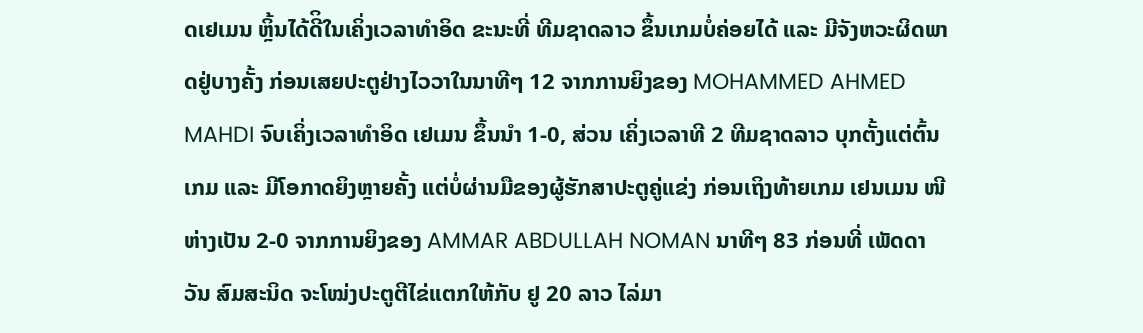ດເຢເມນ ຫຼິ້ນໄດ້ດີິໃນເຄິ່ງເວລາທໍາອິດ ຂະນະທີ່ ທີມຊາດລາວ ຂຶ້ນເກມບໍ່ຄ່ອຍໄດ້ ແລະ ມີຈັງຫວະຜິດພາດຢູ່ບາງຄັ້ງ ກ່ອນເສຍປະຕູຢ່າງໄວວາໃນນາທີໆ 12 ຈາກການຍິງຂອງ MOHAMMED AHMED MAHDI ຈົບເຄິ່ງເວລາທໍາອິດ ເຢເມນ ຂຶ້ນນໍາ 1-0, ສ່ວນ ເຄິ່ງເວລາທີ 2 ທີມຊາດລາວ ບຸກຕັ້ງແຕ່ຕົ້ນເກມ ແລະ ມີໂອກາດຍິງຫຼາຍຄັ້ງ ແຕ່ບໍ່ຜ່ານມືຂອງຜູ້ຮັກສາປະຕູຄູ່ແຂ່ງ ກ່ອນເຖິງທ້າຍເກມ ເຢນເມນ ໜີຫ່າງເປັນ 2-0 ຈາກການຍິງຂອງ AMMAR ABDULLAH NOMAN ນາທີໆ 83 ກ່ອນທີ່ ເພັດດາວັນ ສົມສະນິດ ຈະໂໝ່ງປະຕູຕີໄຂ່ແຕກໃຫ້ກັບ ຢູ 20 ລາວ ໄລ່ມາ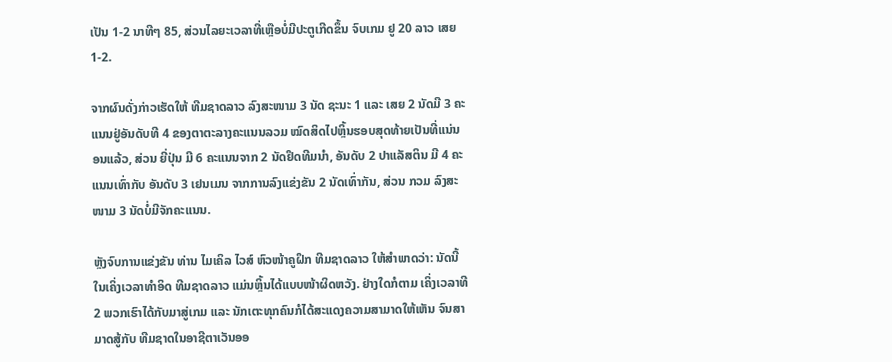ເປັນ 1-2 ນາທີໆ 85, ສ່ວນໄລຍະເວລາທີ່ເຫຼືອບໍ່ມີປະຕູເກີດຂຶ້ນ ຈົບເກມ ຢູ 20 ລາວ ເສຍ 1-2.

ຈາກຜົນດັ່ງກ່າວເຮັດໃຫ້ ທີມຊາດລາວ ລົງສະໜາມ 3 ນັດ ຊະນະ 1 ແລະ ເສຍ 2 ນັດມີ 3 ຄະແນນຢູ່ອັນດັບທີ 4 ຂອງຕາຕະລາງຄະແນນລວມ ໝົດສິດໄປຫຼິ້ນຮອບສຸດທ້າຍເປັນທີ່ແນ່ນອນແລ້ວ, ສ່ວນ ຍີ່ປຸ່ນ ມີ 6 ຄະແນນຈາກ 2 ນັດຢຶດທີມນໍາ, ອັນດັບ 2 ປາແລັສຕິນ ມີ 4 ຄະແນນເທົ່າກັບ ອັນດັບ 3 ເຢນເມນ ຈາກການລົງແຂ່ງຂັນ 2 ນັດເທົ່າກັນ, ສ່ວນ ກວມ ລົງສະໜາມ 3 ນັດບໍ່ມີຈັກຄະແນນ.

ຫຼັງຈົບການແຂ່ງຂັນ ທ່ານ ໄມເຄິລ ໄວສ໌ ຫົວໜ້າຄູຝຶກ ທີມຊາດລາວ ໃຫ້ສໍາພາດວ່າ: ນັດນີ້ໃນເຄິ່ງເວລາທໍາອິດ ທີມຊາດລາວ ແມ່ນຫຼິ້ນໄດ້ແບບໜ້າຜິດຫວັງ. ຢ່າງໃດກໍຕາມ ເຄິ່ງເວລາທີ 2 ພວກເຮົາໄດ້ກັບມາສູ່ເກມ ແລະ ນັກເຕະທຸກຄົນກໍໄດ້ສະແດງຄວາມສາມາດໃຫ້ເຫັນ ຈົນສາມາດສູ້ກັບ ທີມຊາດໃນອາຊີຕາເວັນອອ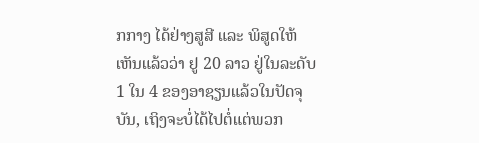ກກາງ ໄດ້ຢ່າງສູສີ ແລະ ພິສູດໃຫ້ເຫັນແລ້ວວ່າ ຢູ 20 ລາວ ຢູ່ໃນລະດັບ 1 ໃນ 4 ຂອງອາຊຽນແລ້ວໃນປັດຈຸບັນ, ເຖິງຈະບໍ່ໄດ້ໄປຕໍ່ແຕ່ພວກ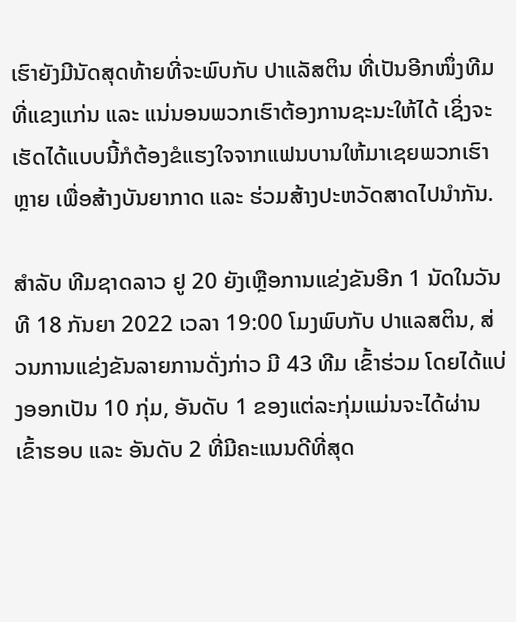ເຮົາຍັງມີນັດສຸດທ້າຍທີ່ຈະພົບກັບ ປາແລັສຕິນ ທີ່ເປັນອີກໜຶ່ງທີມທີ່ແຂງແກ່ນ ແລະ ແນ່ນອນພວກເຮົາຕ້ອງການຊະນະໃຫ້ໄດ້ ເຊິ່ງຈະເຮັດໄດ້ແບບນີ້ກໍຕ້ອງຂໍແຮງໃຈຈາກແຟນບານໃຫ້ມາເຊຍພວກເຮົາຫຼາຍ ເພື່ອສ້າງບັນຍາກາດ ແລະ ຮ່ວມສ້າງປະຫວັດສາດໄປນໍາກັນ.

ສໍາລັບ ທີມຊາດລາວ ຢູ 20 ຍັງເຫຼືອການແຂ່ງຂັນອີກ 1 ນັດໃນວັນທີ 18 ກັນຍາ 2022 ເວລາ 19:00 ໂມງພົບກັບ ປາແລສຕິນ, ສ່ວນການແຂ່ງຂັນລາຍການດັ່ງກ່າວ ມີ 43 ທີມ ເຂົ້າຮ່ວມ ໂດຍໄດ້ແບ່ງອອກເປັນ 10 ກຸ່ມ, ອັນດັບ 1 ຂອງແຕ່ລະກຸ່ມແມ່ນຈະໄດ້ຜ່ານເຂົ້າຮອບ ແລະ ອັນດັບ 2 ທີ່ມີຄະແນນດີທີ່ສຸດ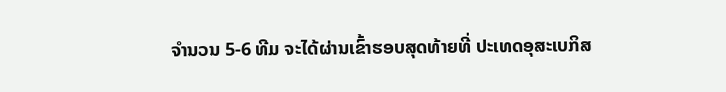ຈຳນວນ 5-6 ທີມ ຈະໄດ້ຜ່ານເຂົ້າຮອບສຸດທ້າຍທີ່ ປະເທດອຸສະເບກິສ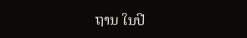ຖານ ໃນປີ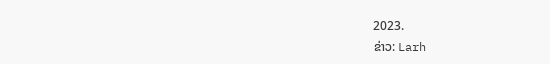2023.
ຂ່າວ: Larh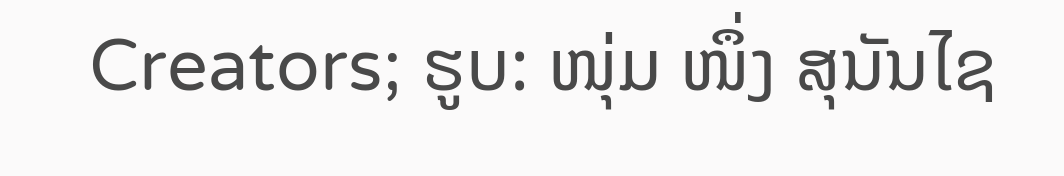Creators; ຮູບ: ໜຸ່ມ ໜຶ່ງ ສຸນັນໄຊ